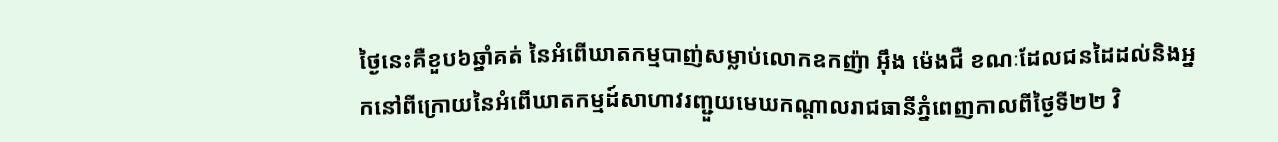ថ្ងៃនេះគឺខួប៦ឆ្នាំគត់ នៃអំពើឃាតកម្មបាញ់សម្លាប់លោកឧកញ៉ា អ៊ឹង ម៉េងជឺ ខណៈដែលជនដៃដល់និងអ្នកនៅពីក្រោយនៃអំពើឃាតកម្មដ៍សាហាវរញ្ជួយមេឃកណ្តាលរាជធានីភ្នំពេញកាលពីថ្ងៃទី២២ វិ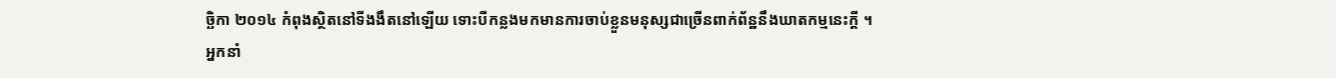ច្ឆិកា ២០១៤ កំពុងស្ថិតនៅទីងងឹតនៅឡើយ ទោះបីកន្លងមកមានការចាប់ខ្លួនមនុស្សជាច្រើនពាក់ព័ន្ឋនឹងឃាតកម្មនេះក្តី ។
អ្នកនាំ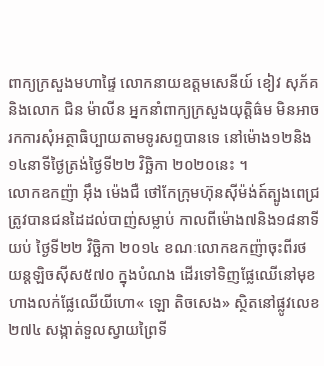ពាក្យក្រសួងមហាផ្ទៃ លោកនាយឧត្តមសេនីយ៍ ខៀវ សុភ័គ និងលោក ជិន ម៉ាលីន អ្នកនាំពាក្យក្រសួងយុត្តិធ៌ម មិនអាចរកការសុំអត្ថាធិប្បាយតាមទូរសព្ទបានទេ នៅម៉ោង១២និង១៤នាទីថ្ងៃត្រង់ថ្ងៃទី២២ វិច្ឆិកា ២០២០នេះ ។
លោកឧកញ៉ា អ៊ឹង ម៉េងជឺ ថៅកែក្រុមហ៊ុនស៊ីម៉ង់ត៍ត្បូងពេជ្រ ត្រូវបានជនដៃដល់បាញ់សម្លាប់ កាលពីម៉ោង៧និង១៨នាទីយប់ ថ្ងៃទី២២ វិច្ឆិកា ២០១៤ ខណៈលោកឧកញ៉ាចុះពីរថយន្តឡិចស៊ីស៥៧០ ក្នុងបំណង ដើរទៅទិញផ្លែឈើនៅមុខហាងលក់ផ្លែឈើយីហោ« ឡោ តិចសេង» ស្ថិតនៅផ្លូវលេខ២៧៤ សង្កាត់ទួលស្វាយព្រៃទី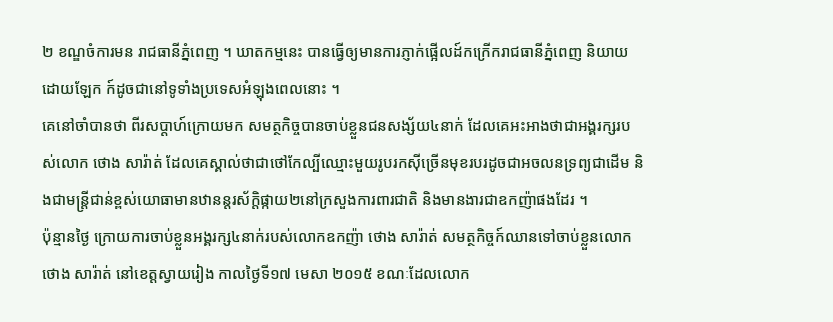២ ខណ្ឌចំការមន រាជធានីភ្នំពេញ ។ ឃាតកម្មនេះ បានធ្វើឲ្យមានការភ្ញាក់ផ្អើលដ៍កក្រើករាជធានីភ្នំពេញ និយាយដោយឡែក ក៍ដូចជានៅទូទាំងប្រទេសអំឡុងពេលនោះ ។
គេនៅចាំបានថា ពីរសប្តាហ៍ក្រោយមក សមត្ថកិច្ចបានចាប់ខ្លួនជនសង្ស័យ៤នាក់ ដែលគេអះអាងថាជាអង្គរក្សរបស់លោក ថោង សារ៉ាត់ ដែលគេស្គាល់ថាជាថៅកែល្បីឈ្មោះមួយរូបរកស៊ីច្រើនមុខរបរដូចជាអចលនទ្រព្យជាដើម និងជាមន្ត្រីជាន់ខ្ពស់យោធាមានឋានន្តរស័ក្តិផ្កាយ២នៅក្រសួងការពារជាតិ និងមានងារជាឧកញ៉ាផងដែរ ។
ប៉ុន្មានថ្ងៃ ក្រោយការចាប់ខ្លួនអង្គរក្ស៤នាក់របស់លោកឧកញ៉ា ថោង សារ៉ាត់ សមត្ថកិច្ចក៍ឈានទៅចាប់ខ្លួនលោក ថោង សារ៉ាត់ នៅខេត្តស្វាយរៀង កាលថ្ងៃទី១៧ មេសា ២០១៥ ខណៈដែលលោក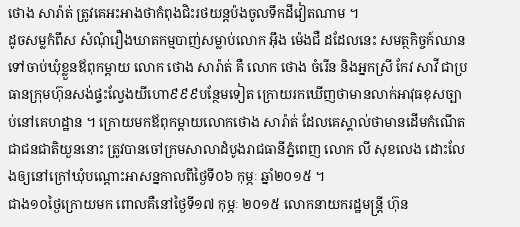ថោង សារ៉ាត់ ត្រូវគេអះអាងថាកំពុងជិះរថយន្តប៉ងចូលទឹកដីវៀតណាម ។
ដូចសម្លកំពឹស សំណុំរឿងឃាតកម្មបាញ់សម្លាប់លោក អ៊ឹង ម៉េងជឺ ដដែលនេះ សមត្ថកិច្ចក៍ឈានទៅចាប់ឃុំខ្លួនឪពុកម្តាយ លោក ថោង សារ៉ាត់ គឺ លោក ថោង ចំរើន និងអ្នកស្រី កែវ សាវី ជាប្រធានក្រុមហ៊ុនសង់ផ្ទះល្វែងយីហោ៩៩៩បន្ថែមទៀត ក្រោយរកឃើញថាមានលាក់អាវុធខុសច្បាប់នៅគេហដ្ឋាន ។ ក្រោយមកឪពុកម្តាយលោកថោង សារ៉ាត់ ដែលគេស្គាល់ថាមានដើមកំណើតជាជនជាតិយួននោះ ត្រូវបានចៅក្រមសាលាដំបូងរាជធានីភ្នំពេញ លោក លី សុខលេង ដោះលែងឲ្យនៅក្រៅឃុំបណ្តោះអាសន្នកាលពីថ្ងៃទី០៦ កុម្ភៈ ឆ្នាំ២០១៥ ។
ជាង១០ថ្ងៃក្រោយមក ពោលគឺនៅថ្ងៃទី១៧ កុម្ភៈ ២០១៥ លោកនាយករដ្ឋមន្ត្រី ហ៊ុន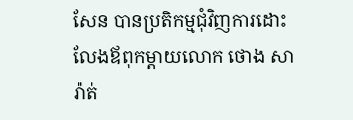សែន បានប្រតិកម្មជុំវិញការដោះលែងឪពុកម្តាយលោក ថោង សារ៉ាត់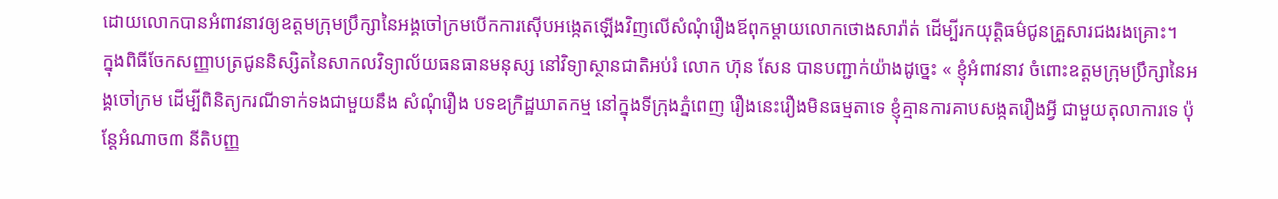ដោយលោកបានអំពាវនាវឲ្យឧត្តមក្រុមប្រឹក្សានៃអង្គចៅក្រមបើកការស៊ើបអង្កេតឡើងវិញលើសំណុំរឿងឪពុកម្ដាយលោកថោងសារ៉ាត់ ដើម្បីរកយុត្តិធម៌ជូនគ្រួសារជងរងគ្រោះ។
ក្នុងពិធីចែកសញ្ញាបត្រជូននិស្សិតនៃសាកលវិទ្យាល័យធនធានមនុស្ស នៅវិទ្យាស្ថានជាតិអប់រំ លោក ហ៊ុន សែន បានបញ្ជាក់យ៉ាងដូច្នេះ « ខ្ញុំអំពាវនាវ ចំពោះឧត្តមក្រុមប្រឹក្សានៃអង្គចៅក្រម ដើម្បីពិនិត្យករណីទាក់ទងជាមួយនឹង សំណុំរឿង បទឧក្រិដ្ឋឃាតកម្ម នៅក្នុងទីក្រុងភ្នំពេញ រឿងនេះរឿងមិនធម្មតាទេ ខ្ញុំគ្មានការគាបសង្កតរឿងអ្វី ជាមួយតុលាការទេ ប៉ុន្តែអំណាច៣ នីតិបញ្ញ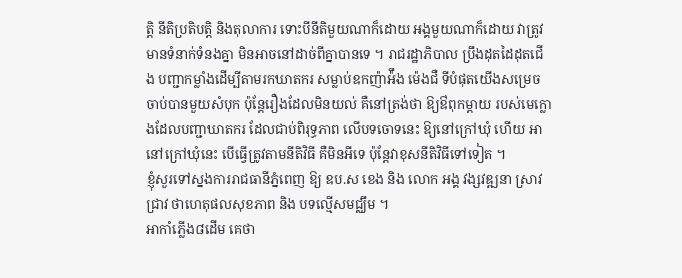ត្តិ នីតិប្រតិបត្តិ និងតុលាការ ទោះបីនីតិមួយណាក៏ដោយ អង្គមួយណាក៏ដោយ វាត្រូវមានទំនាក់ទំនងគ្នា មិនអាចនៅដាច់ពីគ្នាបានទេ ។ រាជរដ្ឋាភិបាល ប្រឹងដុតដៃដុតជើង បញ្ជាកម្លាំងដើម្បីតាមរកឃាតករ សម្លាប់ឧកញ៉ាអ៉ឹង ម៉េងជឺ ទីបំផុតយើងសម្រេចចាប់បានមួយសំបុក ប៉ុន្តែរឿងដែលមិនយល់ គឺនៅត្រង់ថា ឱ្យឳពុកម្តាយ របស់មេក្លោងដែលបញ្ជាឃាតករ ដែលជាប់ពិរុទ្ធភាព លើបទចោទនេះ ឱ្យនៅក្រៅឃុំ ហើយ អានៅក្រៅឃុំនេះ បើធ្វើត្រូវតាមនីតិវិធី គឺមិនអីទេ ប៉ុន្តែវាខុសនីតិវិធីទៅទៀត ។
ខ្ញុំសួរទៅស្នងការរាជធានីភ្នំពេញ ឱ្យ ឧប.ស ខេង និង លោក អង្គ វង្សវឌ្ឍនា ស្រាវជ្រាវ ថាហេតុផលសុខភាព និង បទល្មើសមជ្ឈឹម ។
អាកាំភ្លើង៨ដើម គេថា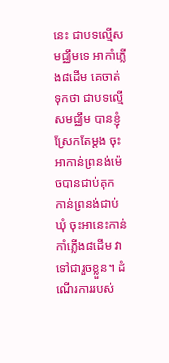នេះ ជាបទល្មើសមជ្ឈឹមទេ អាកាំភ្លើង៨ដើម គេចាត់ទុកថា ជាបទល្មើសមជ្ឈឹម បានខ្ញុំស្រែកតែម្តង ចុះអាកាន់ព្រនង់ម៉េចបានជាប់គុក កាន់ព្រនង់ជាប់ឃុំ ចុះអានេះកាន់កាំភ្លើង៨ដើម វាទៅជារួចខ្លួន។ ដំណើរការរបស់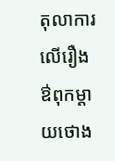តុលាការ លើរឿងឳពុកម្តាយថោង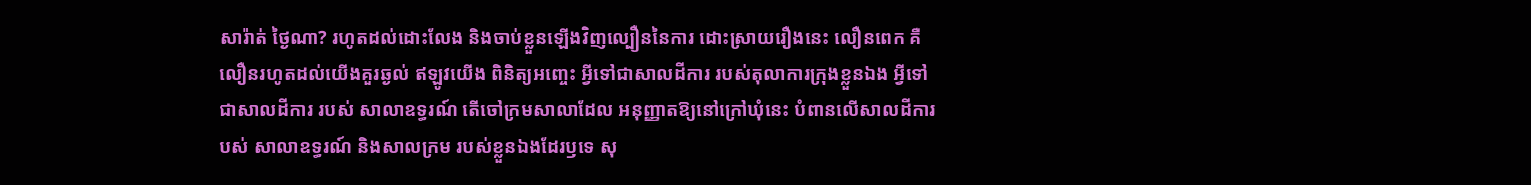សារ៉ាត់ ថ្ងៃណា? រហូតដល់ដោះលែង និងចាប់ខ្លួនឡើងវិញល្បឿននៃការ ដោះស្រាយរឿងនេះ លឿនពេក គឺលឿនរហូតដល់យើងគួរឆ្ងល់ ឥឡូវយើង ពិនិត្យអញ្ចេះ អ្វីទៅជាសាលដីការ របស់តុលាការក្រុងខ្លួនឯង អ្វីទៅជាសាលដីការ របស់ សាលាឧទ្ធរណ៍ តើចៅក្រមសាលាដែល អនុញ្ញាតឱ្យនៅក្រៅឃុំនេះ បំពានលើសាលដីការបស់ សាលាឧទ្ធរណ៍ និងសាលក្រម របស់ខ្លួនឯងដែរឫទេ សុ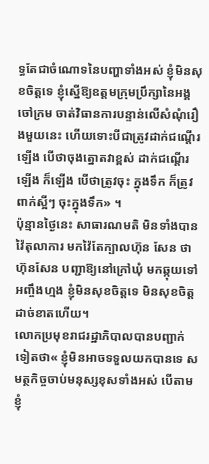ទ្ធតែជាចំណោទនៃបញ្ហាទាំងអស់ ខ្ញុំមិនសុខចិត្តទេ ខ្ញុំស្នើឱ្យឧត្តមក្រុមប្រឹក្សានៃអង្គចៅក្រម ចាត់វិធានការបន្ទាន់លើសំណុំរឿងមួយនេះ ហើយទោះបីជាត្រូវដាក់ជណ្តើរឡើង បើថាចុងត្នោតវាខ្ពស់ ដាក់ជណ្តើរឡើង ក៏ឡើង បើថាត្រូវចុះ ក្នុងទឹក ក៏ត្រូវពាក់ស្អីៗ ចុះក្នុងទឹក» ។
ប៉ុន្មានថ្ងៃនេះ សាធារណមតិ មិនទាំងបានវ៉ៃតុលាការ មកវ៉ៃតែក្បាលហ៊ុន សែន ថាហ៊ុនសែន បញ្ជាឱ្យនៅក្រៅឃុំ មកឆ្កុយទៅអញ្ចឹងហ្មង ខ្ញុំមិនសុខចិត្តទេ មិនសុខចិត្តដាច់ខាតហើយ។
លោកប្រមុខរាជរដ្ឋាភិបាលបានបញ្ជាក់ទៀតថា« ខ្ញុំមិនអាចទទួលយកបានទេ សមត្ថកិច្ចចាប់មនុស្សខុសទាំងអស់ បើតាមខ្ញុំ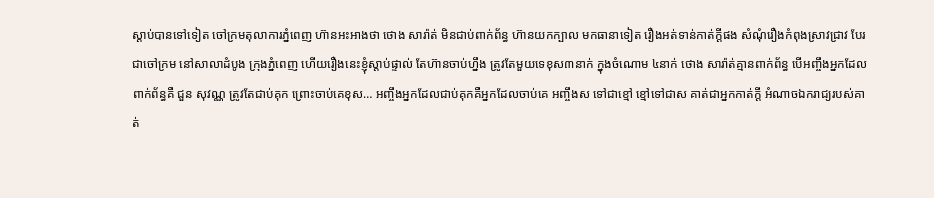ស្តាប់បានទៅទៀត ចៅក្រមតុលាការភ្នំពេញ ហ៊ានអះអាងថា ថោង សារ៉ាត់ មិនជាប់ពាក់ព័ន្ធ ហ៊ានយកក្បាល មកធានាទៀត រឿងអត់ទាន់កាត់ក្តីផង សំណុំរឿងកំពុងស្រាវជ្រាវ បែរជាចៅក្រម នៅសាលាដំបូង ក្រុងភ្នំពេញ ហើយរឿងនេះខ្ញុំស្តាប់ផ្ទាល់ តែហ៊ានចាប់ហ្នឹង ត្រូវតែមួយទេខុស៣នាក់ ក្នុងចំណោម ៤នាក់ ថោង សារ៉ាត់គ្មានពាក់ព័ន្ធ បើអញ្ចឹងអ្នកដែលពាក់ព័ន្ធគឺ ជួន សុវណ្ណ ត្រូវតែជាប់គុក ព្រោះចាប់គេខុស… អញ្ចឹងអ្នកដែលជាប់គុកគឺអ្នកដែលចាប់គេ អញ្ចឹងស ទៅជាខ្មៅ ខ្មៅទៅជាស គាត់ជាអ្នកកាត់ក្តី អំណាចឯករាជ្យរបស់គាត់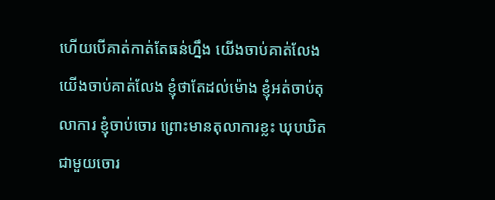ហើយបើគាត់កាត់តែធន់ហ្នឹង យើងចាប់គាត់លែង យើងចាប់គាត់លែង ខ្ញុំថាតែដល់ម៉ោង ខ្ញុំអត់ចាប់តុលាការ ខ្ញុំចាប់ចោរ ព្រោះមានតុលាការខ្លះ ឃុបឃិតជាមួយចោរ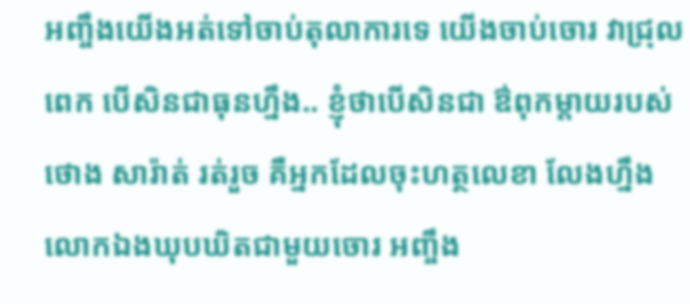អញ្ចឹងយើងអត់ទៅចាប់តុលាការទេ យើងចាប់ចោរ វាជ្រុលពេក បើសិនជាធុនហ្នឹង.. ខ្ញុំថាបើសិនជា ឳពុកម្តាយរបស់ថោង សារ៉ាត់ រត់រួច គឺអ្នកដែលចុះហត្ថលេខា លែងហ្នឹង លោកឯងឃុបឃិតជាមួយចោរ អញ្ចឹង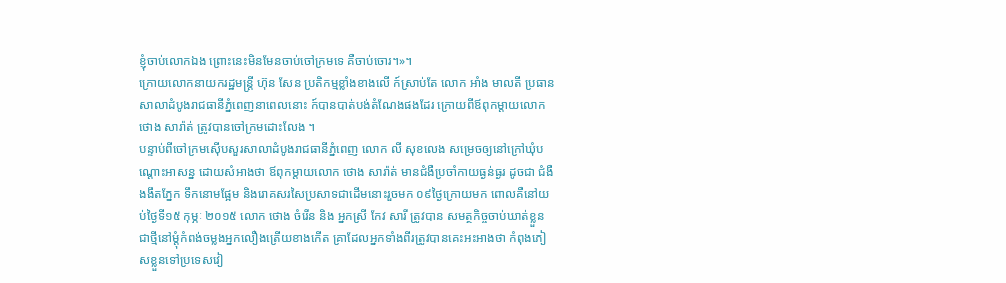ខ្ញុំចាប់លោកឯង ព្រោះនេះមិនមែនចាប់ចៅក្រមទេ គឺចាប់ចោរ។»។
ក្រោយលោកនាយករដ្ឋមន្ត្រី ហ៊ុន សែន ប្រតិកម្មខ្លាំងខាងលើ ក៍ស្រាប់តែ លោក អាំង មាលតី ប្រធានសាលាដំបូងរាជធានីភ្នំពេញនាពេលនោះ ក៍បានបាត់បង់តំណែងផងដែរ ក្រោយពីឪពុកម្តាយលោក ថោង សារ៉ាត់ ត្រូវបានចៅក្រមដោះលែង ។
បន្ទាប់ពីចៅក្រមស៊ើបសួរសាលាដំបូងរាជធានីភ្នំពេញ លោក លី សុខលេង សម្រេចឲ្យនៅក្រៅឃុំបណ្តោះអាសន្ន ដោយសំអាងថា ឪពុកម្តាយលោក ថោង សារ៉ាត់ មានជំងឺប្រចាំកាយធ្ងន់ធ្ងរ ដូចជា ជំងឺងងឹតភ្នែក ទឹកនោមផ្អែម និងរោគសរសៃប្រសាទជាដើមនោះរួចមក ០៩ថ្ងៃក្រោយមក ពោលគឺនៅយប់ថ្ងៃទី១៥ កុម្ភៈ ២០១៥ លោក ថោង ចំរើន និង អ្នកស្រី កែវ សារី ត្រូវបាន សមត្ថកិច្ចចាប់ឃាត់ខ្លួនជាថ្មីនៅម្តុំកំពង់ចម្លងអ្នកលឿងត្រើយខាងកើត គ្រាដែលអ្នកទាំងពីរត្រូវបានគេះអះអាងថា កំពុងភៀសខ្លួនទៅប្រទេសវៀ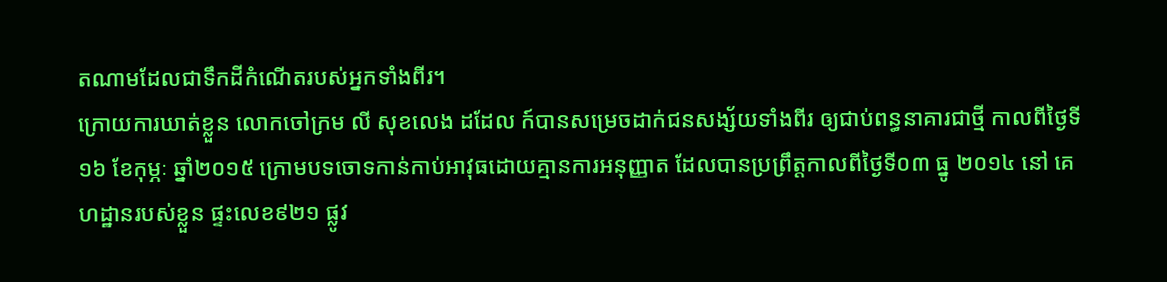តណាមដែលជាទឹកដីកំណើតរបស់អ្នកទាំងពីរ។
ក្រោយការឃាត់ខ្លួន លោកចៅក្រម លី សុខលេង ដដែល ក៍បានសម្រេចដាក់ជនសង្ស័យទាំងពីរ ឲ្យជាប់ពន្ធនាគារជាថ្មី កាលពីថ្ងៃទី១៦ ខែកុម្ភៈ ឆ្នាំ២០១៥ ក្រោមបទចោទកាន់កាប់អាវុធដោយគ្មានការអនុញ្ញាត ដែលបានប្រព្រឹត្តកាលពីថ្ងៃទី០៣ ធ្នូ ២០១៤ នៅ គេហដ្ឋានរបស់ខ្លួន ផ្ទះលេខ៩២១ ផ្លូវ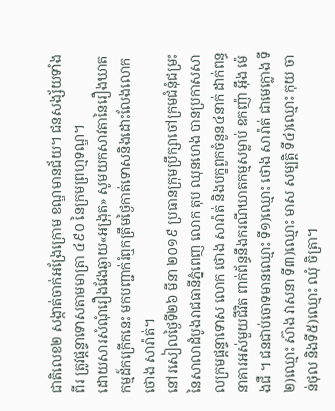ជាតិលេខ២ សង្កាត់ចាក់អង្រែក្រោម ខណ្ឌមានជ័យ។ ជនសង្ស័យទាំង ពីរ ត្រូវផ្តន្ទាទោសតាមមាត្រា ៤៩០ នៃក្រមព្រហ្មទណ្ឌ។
ដោយសារសំណុំរឿងវែងឆ្ងាយ«អង្រុត» សូមយកសាវតានៃរឿងឃាតកម្មដ៍កក្រើកនេះ មកបញ្ជាក់រំឮកត្រឹមថ្ងៃកាត់ទោសនិងដោះលែងលោក ថោង សារ៉ាត់។
នៅរសៀលថ្ងៃទី២៦ មីនា ២០១៩ ប្រធានក្រុមប្រឹក្សាចៅក្រមជំនុំជម្រះនៃសាលាដំបូងរាជធានីភ្នំពេញ លោក តុប ឈុនហេង បានប្រកាសសាលក្រមផ្ដន្ទាទោស លោក ថោង សារ៉ាត់ និងបក្ខពួកចំនួន៤នាក់ ដាក់ពន្ធនាគារអស់មួយជីវិត ពាក់ព័ន្ធនឹងករណីឃាតកម្មសម្លាប់ ឧកញ៉ា អ៊ឹង ម៉េងជឺ ។ ជនជាប់ចោទមានឈ្មោះ ទី១)ឈ្មោះ ថោង សារ៉ាត់ ជាមេក្លោង ទី២)ឈ្មោះ ស៊ាង វាសនា ទី៣)ឈ្មោះ មាស សម្បត្តិ ទី៤)ឈ្មោះ កុយ ចាន់ថុល និងទី៥)ឈ្មោះ ឈុំ ចិត្រា។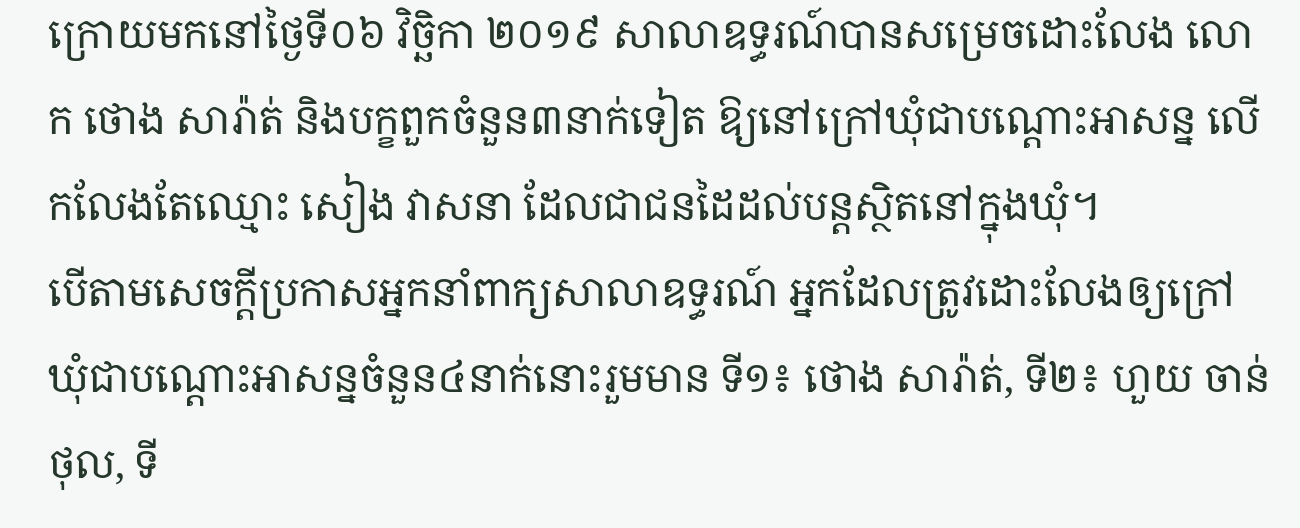ក្រោយមកនៅថ្ងៃទី០៦ វិច្ឆិកា ២០១៩ សាលាឧទ្ធរណ៍បានសម្រេចដោះលែង លោក ថោង សារ៉ាត់ និងបក្ខពួកចំនួន៣នាក់ទៀត ឱ្យនៅក្រៅឃុំជាបណ្តោះអាសន្ន លើកលែងតែឈ្មោះ សៀង វាសនា ដែលជាជនដៃដល់បន្តស្ថិតនៅក្នុងឃុំ។
បើតាមសេចក្តីប្រកាសអ្នកនាំពាក្យសាលាឧទ្ធរណ៍ អ្នកដែលត្រូវដោះលែងឲ្យក្រៅឃុំជាបណ្តោះអាសន្នចំនួន៤នាក់នោះរួមមាន ទី១៖ ថោង សារ៉ាត់, ទី២៖ ហួយ ចាន់ថុល, ទី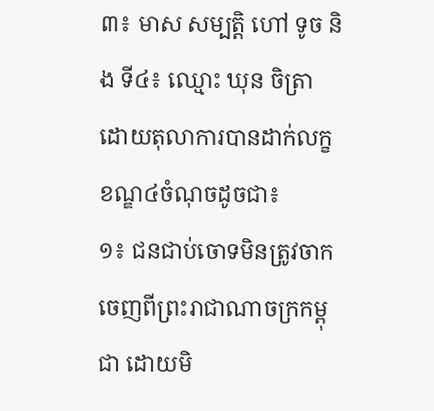៣៖ មាស សម្បត្តិ ហៅ ទូច និង ទី៤៖ ឈ្មោះ ឃុន ចិត្រា ដោយតុលាការបានដាក់លក្ខខណ្ឌ៤ចំណុចដូចជា៖
១៖ ជនជាប់ចោទមិនត្រូវចាកចេញពីព្រះរាជាណាចក្រកម្ពុជា ដោយមិ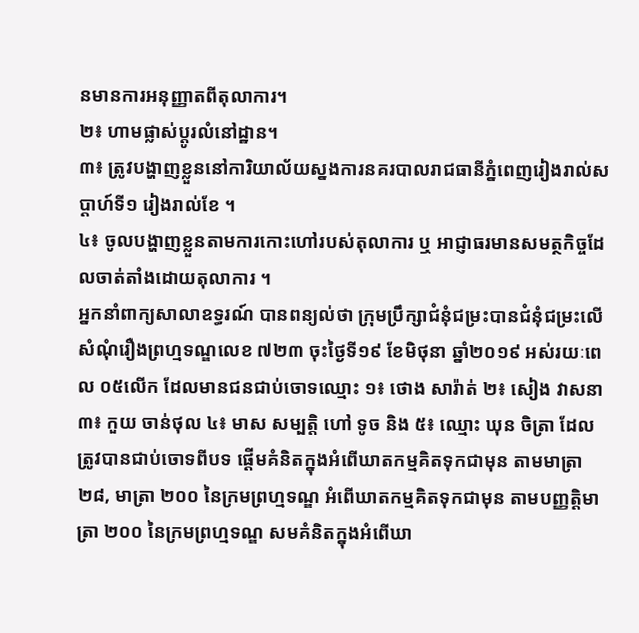នមានការអនុញ្ញាតពីតុលាការ។
២៖ ហាមផ្លាស់ប្តូរលំនៅដ្ឋាន។
៣៖ ត្រូវបង្ហាញខ្លួននៅការិយាល័យស្នងការនគរបាលរាជធានីភ្នំពេញរៀងរាល់សប្តាហ៍ទី១ រៀងរាល់ខែ ។
៤៖ ចូលបង្ហាញខ្លួនតាមការកោះហៅរបស់តុលាការ ឬ អាជ្ញាធរមានសមត្ថកិច្ចដែលចាត់តាំងដោយតុលាការ ។
អ្នកនាំពាក្យសាលាឧទ្ធរណ៍ បានពន្យល់ថា ក្រុមប្រឹក្សាជំនុំជម្រះបានជំនុំជម្រះលើសំណុំរឿងព្រហ្មទណ្ឌលេខ ៧២៣ ចុះថ្ងៃទី១៩ ខែមិថុនា ឆ្នាំ២០១៩ អស់រយៈពេល ០៥លើក ដែលមានជនជាប់ចោទឈ្មោះ ១៖ ថោង សារ៉ាត់ ២៖ សៀង វាសនា ៣៖ កួយ ចាន់ថុល ៤៖ មាស សម្បត្តិ ហៅ ទូច និង ៥៖ ឈ្មោះ ឃុន ចិត្រា ដែលត្រូវបានជាប់ចោទពីបទ ផ្តើមគំនិតក្នុងអំពើឃាតកម្មគិតទុកជាមុន តាមមាត្រា២៨, មាត្រា ២០០ នៃក្រមព្រហ្មទណ្ឌ អំពើឃាតកម្មគិតទុកជាមុន តាមបញ្ញត្តិមាត្រា ២០០ នៃក្រមព្រហ្មទណ្ឌ សមគំនិតក្នុងអំពើឃា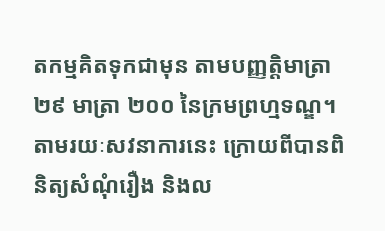តកម្មគិតទុកជាមុន តាមបញ្ញត្តិមាត្រា ២៩ មាត្រា ២០០ នៃក្រមព្រហ្មទណ្ឌ។
តាមរយៈសវនាការនេះ ក្រោយពីបានពិនិត្យសំណុំរឿង និងល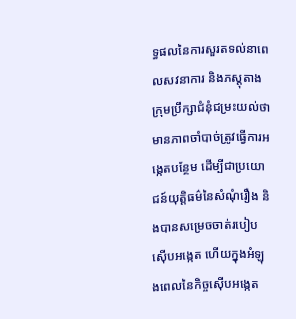ទ្ធផលនៃការសួរតទល់នាពេលសវនាការ និងភស្តុតាង ក្រុមប្រឹក្សាជំនុំជម្រះយល់ថា មានភាពចាំបាច់ត្រូវធ្វើការអង្កេតបន្ថែម ដើម្បីជាប្រយោជន៍យុត្តិធម៌នៃសំណុំរឿង និងបានសម្រេចចាត់របៀបស៊ើបអង្កេត ហើយក្នុងអំឡុងពេលនៃកិច្ចស៊ើបអង្កេត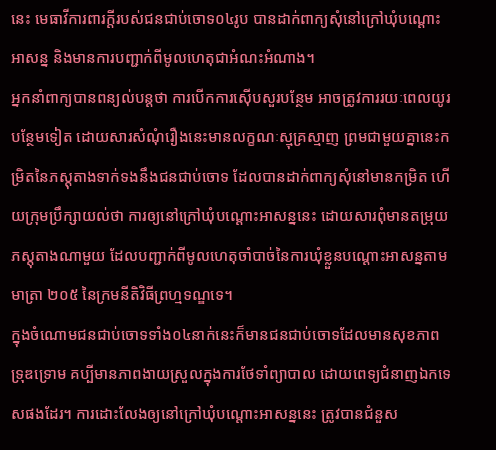នេះ មេធាវីការពារក្តីរបស់ជនជាប់ចោទ០៤រូប បានដាក់ពាក្យសុំនៅក្រៅឃុំបណ្តោះអាសន្ន និងមានការបញ្ជាក់ពីមូលហេតុជាអំណះអំណាង។
អ្នកនាំពាក្យបានពន្យល់បន្តថា ការបើកការស៊ើបសួរបន្ថែម អាចត្រូវការរយៈពេលយូរបន្ថែមទៀត ដោយសារសំណុំរឿងនេះមានលក្ខណៈស្មុគ្រស្មាញ ព្រមជាមួយគ្នានេះកម្រិតនៃភស្តុតាងទាក់ទងនឹងជនជាប់ចោទ ដែលបានដាក់ពាក្យសុំនៅមានកម្រិត ហើយក្រុមប្រឹក្សាយល់ថា ការឲ្យនៅក្រៅឃុំបណ្តោះអាសន្ននេះ ដោយសារពុំមានតម្រុយភស្តុតាងណាមួយ ដែលបញ្ជាក់ពីមូលហេតុចាំបាច់នៃការឃុំខ្លួនបណ្តោះអាសន្នតាមមាត្រា ២០៥ នៃក្រមនីតិវិធីព្រហ្មទណ្ឌទេ។
ក្នុងចំណោមជនជាប់ចោទទាំង០៤នាក់នេះក៏មានជនជាប់ចោទដែលមានសុខភាពទ្រុឌទ្រោម គប្បីមានភាពងាយស្រួលក្នុងការថែទាំព្យាបាល ដោយពេទ្យជំនាញឯកទេសផងដែរ។ ការដោះលែងឲ្យនៅក្រៅឃុំបណ្តោះអាសន្ននេះ ត្រូវបានជំនួស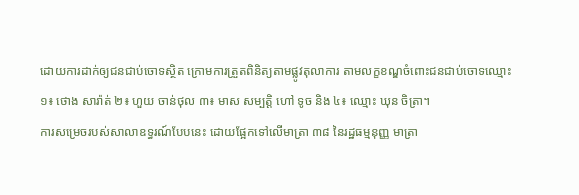ដោយការដាក់ឲ្យជនជាប់ចោទស្ថិត ក្រោមការត្រួតពិនិត្យតាមផ្លូវតុលាការ តាមលក្ខខណ្ឌចំពោះជនជាប់ចោទឈ្មោះ ១៖ ថោង សារ៉ាត់ ២៖ ហួយ ចាន់ថុល ៣៖ មាស សម្បត្តិ ហៅ ទូច និង ៤៖ ឈ្មោះ ឃុន ចិត្រា។
ការសម្រេចរបស់សាលាឧទ្ធរណ៍បែបនេះ ដោយផ្អែកទៅលើមាត្រា ៣៨ នៃរដ្ឋធម្មនុញ្ញ មាត្រា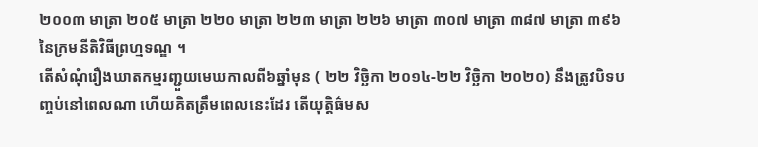២០០៣ មាត្រា ២០៥ មាត្រា ២២០ មាត្រា ២២៣ មាត្រា ២២៦ មាត្រា ៣០៧ មាត្រា ៣៨៧ មាត្រា ៣៩៦នៃក្រមនីតិវិធីព្រហ្មទណ្ឌ ។
តើសំណុំរឿងឃាតកម្មរញ្ជួយមេឃកាលពី៦ឆ្នាំមុន ( ២២ វិច្ឆិកា ២០១៤-២២ វិច្ឆិកា ២០២០) នឹងត្រូវបិទបញ្ចប់នៅពេលណា ហើយគិតត្រឹមពេលនេះដែរ តើយុត្តិធ៌មស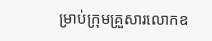ម្រាប់ក្រុមគ្រួសារលោកឧ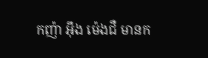កញ៉ា អ៊ឹង ម៉េងជឺ មានក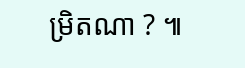ម្រិតណា ? ៕